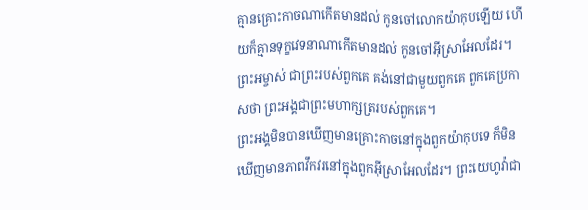គ្មានគ្រោះកាចណាកើតមានដល់ កូនចៅលោកយ៉ាកុបឡើយ ហើយក៏គ្មានទុក្ខវេទនាណាកើតមានដល់ កូនចៅអ៊ីស្រាអែលដែរ។ ព្រះអម្ចាស់ ជាព្រះរបស់ពួកគេ គង់នៅជាមួយពួកគេ ពួកគេប្រកាសថា ព្រះអង្គជាព្រះមហាក្សត្ររបស់ពួកគេ។
ព្រះអង្គមិនបានឃើញមានគ្រោះកាចនៅក្នុងពួកយ៉ាកុបទេ ក៏មិនឃើញមានភាពវឹកវរនៅក្នុងពួកអ៊ីស្រាអែលដែរ។ ព្រះយេហូវ៉ាជា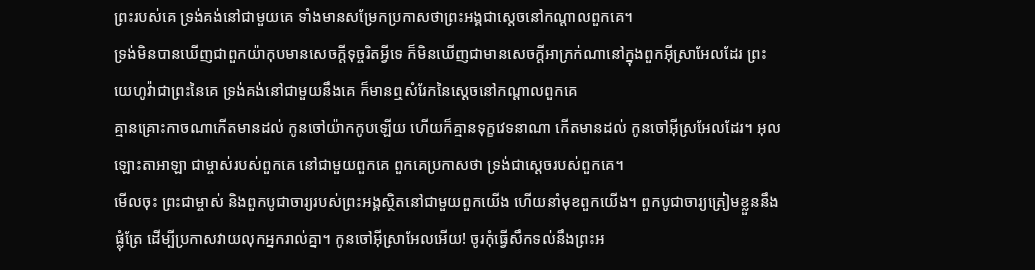ព្រះរបស់គេ ទ្រង់គង់នៅជាមួយគេ ទាំងមានសម្រែកប្រកាសថាព្រះអង្គជាស្តេចនៅកណ្ដាលពួកគេ។
ទ្រង់មិនបានឃើញជាពួកយ៉ាកុបមានសេចក្ដីទុច្ចរិតអ្វីទេ ក៏មិនឃើញជាមានសេចក្ដីអាក្រក់ណានៅក្នុងពួកអ៊ីស្រាអែលដែរ ព្រះយេហូវ៉ាជាព្រះនៃគេ ទ្រង់គង់នៅជាមួយនឹងគេ ក៏មានឮសំរែកនៃស្តេចនៅកណ្តាលពួកគេ
គ្មានគ្រោះកាចណាកើតមានដល់ កូនចៅយ៉ាកកូបឡើយ ហើយក៏គ្មានទុក្ខវេទនាណា កើតមានដល់ កូនចៅអ៊ីស្រអែលដែរ។ អុលឡោះតាអាឡា ជាម្ចាស់របស់ពួកគេ នៅជាមួយពួកគេ ពួកគេប្រកាសថា ទ្រង់ជាស្តេចរបស់ពួកគេ។
មើលចុះ ព្រះជាម្ចាស់ និងពួកបូជាចារ្យរបស់ព្រះអង្គស្ថិតនៅជាមួយពួកយើង ហើយនាំមុខពួកយើង។ ពួកបូជាចារ្យត្រៀមខ្លួននឹងផ្លុំត្រែ ដើម្បីប្រកាសវាយលុកអ្នករាល់គ្នា។ កូនចៅអ៊ីស្រាអែលអើយ! ចូរកុំធ្វើសឹកទល់នឹងព្រះអ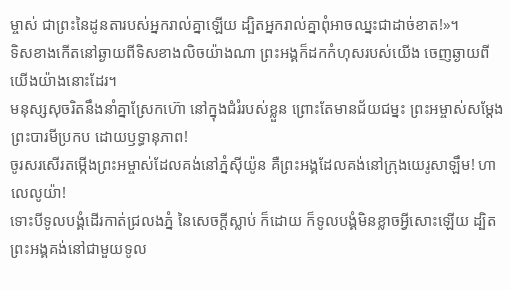ម្ចាស់ ជាព្រះនៃដូនតារបស់អ្នករាល់គ្នាឡើយ ដ្បិតអ្នករាល់គ្នាពុំអាចឈ្នះជាដាច់ខាត!»។
ទិសខាងកើតនៅឆ្ងាយពីទិសខាងលិចយ៉ាងណា ព្រះអង្គក៏ដកកំហុសរបស់យើង ចេញឆ្ងាយពីយើងយ៉ាងនោះដែរ។
មនុស្សសុចរិតនឹងនាំគ្នាស្រែកហ៊ោ នៅក្នុងជំរំរបស់ខ្លួន ព្រោះតែមានជ័យជម្នះ ព្រះអម្ចាស់សម្តែងព្រះបារមីប្រកប ដោយឫទ្ធានុភាព!
ចូរសរសើរតម្កើងព្រះអម្ចាស់ដែលគង់នៅភ្នំស៊ីយ៉ូន គឺព្រះអង្គដែលគង់នៅក្រុងយេរូសាឡឹម! ហាលេលូយ៉ា!
ទោះបីទូលបង្គំដើរកាត់ជ្រលងភ្នំ នៃសេចក្ដីស្លាប់ ក៏ដោយ ក៏ទូលបង្គំមិនខ្លាចអ្វីសោះឡើយ ដ្បិតព្រះអង្គគង់នៅជាមួយទូល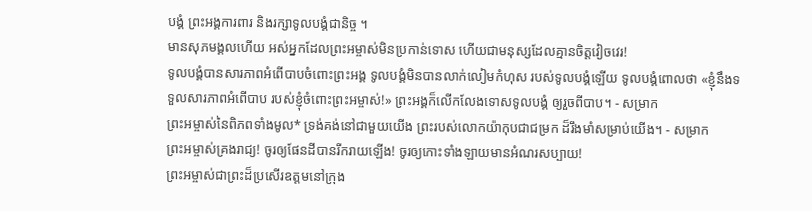បង្គំ ព្រះអង្គការពារ និងរក្សាទូលបង្គំជានិច្ច ។
មានសុភមង្គលហើយ អស់អ្នកដែលព្រះអម្ចាស់មិនប្រកាន់ទោស ហើយជាមនុស្សដែលគ្មានចិត្តវៀចវេរ!
ទូលបង្គំបានសារភាពអំពើបាបចំពោះព្រះអង្គ ទូលបង្គំមិនបានលាក់លៀមកំហុស របស់ទូលបង្គំឡើយ ទូលបង្គំពោលថា «ខ្ញុំនឹងទទួលសារភាពអំពើបាប របស់ខ្ញុំចំពោះព្រះអម្ចាស់!» ព្រះអង្គក៏លើកលែងទោសទូលបង្គំ ឲ្យរួចពីបាប។ - សម្រាក
ព្រះអម្ចាស់នៃពិភពទាំងមូល* ទ្រង់គង់នៅជាមួយយើង ព្រះរបស់លោកយ៉ាកុបជាជម្រក ដ៏រឹងមាំសម្រាប់យើង។ - សម្រាក
ព្រះអម្ចាស់គ្រងរាជ្យ! ចូរឲ្យផែនដីបានរីករាយឡើង! ចូរឲ្យកោះទាំងឡាយមានអំណរសប្បាយ!
ព្រះអម្ចាស់ជាព្រះដ៏ប្រសើរឧត្ដមនៅក្រុង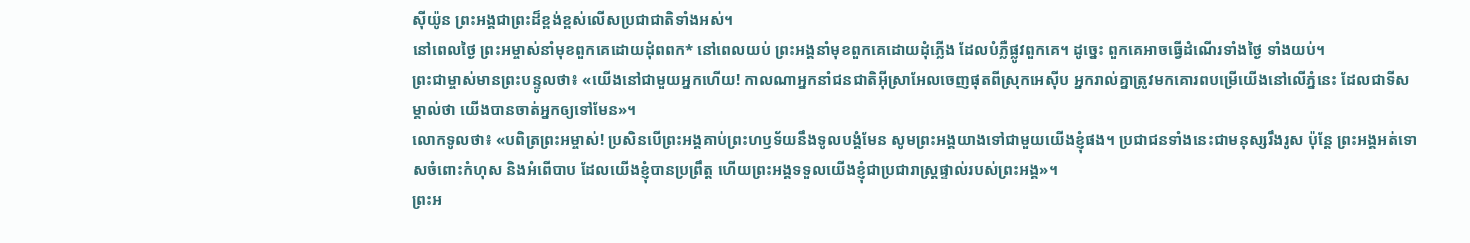ស៊ីយ៉ូន ព្រះអង្គជាព្រះដ៏ខ្ពង់ខ្ពស់លើសប្រជាជាតិទាំងអស់។
នៅពេលថ្ងៃ ព្រះអម្ចាស់នាំមុខពួកគេដោយដុំពពក* នៅពេលយប់ ព្រះអង្គនាំមុខពួកគេដោយដុំភ្លើង ដែលបំភ្លឺផ្លូវពួកគេ។ ដូច្នេះ ពួកគេអាចធ្វើដំណើរទាំងថ្ងៃ ទាំងយប់។
ព្រះជាម្ចាស់មានព្រះបន្ទូលថា៖ «យើងនៅជាមួយអ្នកហើយ! កាលណាអ្នកនាំជនជាតិអ៊ីស្រាអែលចេញផុតពីស្រុកអេស៊ីប អ្នករាល់គ្នាត្រូវមកគោរពបម្រើយើងនៅលើភ្នំនេះ ដែលជាទីសម្គាល់ថា យើងបានចាត់អ្នកឲ្យទៅមែន»។
លោកទូលថា៖ «បពិត្រព្រះអម្ចាស់! ប្រសិនបើព្រះអង្គគាប់ព្រះហឫទ័យនឹងទូលបង្គំមែន សូមព្រះអង្គយាងទៅជាមួយយើងខ្ញុំផង។ ប្រជាជនទាំងនេះជាមនុស្សរឹងរូស ប៉ុន្តែ ព្រះអង្គអត់ទោសចំពោះកំហុស និងអំពើបាប ដែលយើងខ្ញុំបានប្រព្រឹត្ត ហើយព្រះអង្គទទួលយើងខ្ញុំជាប្រជារាស្ត្រផ្ទាល់របស់ព្រះអង្គ»។
ព្រះអ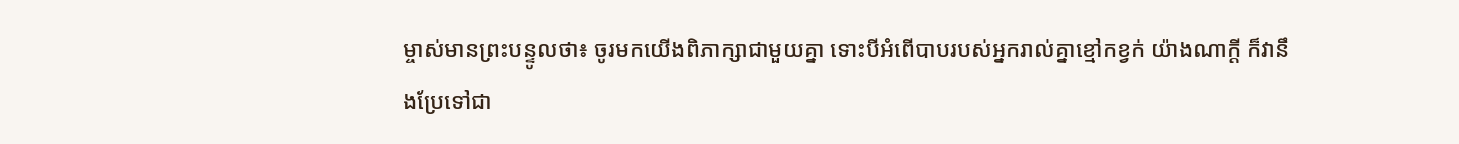ម្ចាស់មានព្រះបន្ទូលថា៖ ចូរមកយើងពិភាក្សាជាមួយគ្នា ទោះបីអំពើបាបរបស់អ្នករាល់គ្នាខ្មៅកខ្វក់ យ៉ាងណាក្ដី ក៏វានឹងប្រែទៅជា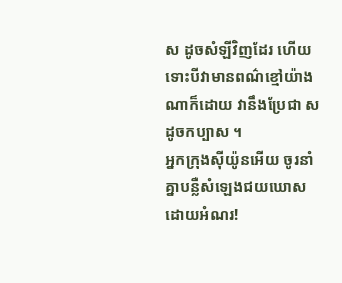ស ដូចសំឡីវិញដែរ ហើយទោះបីវាមានពណ៌ខ្មៅយ៉ាងណាក៏ដោយ វានឹងប្រែជា សដូចកប្បាស ។
អ្នកក្រុងស៊ីយ៉ូនអើយ ចូរនាំគ្នាបន្លឺសំឡេងជយឃោសដោយអំណរ!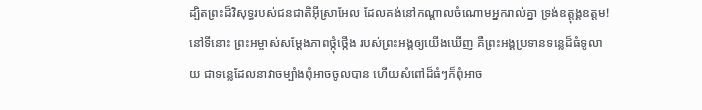ដ្បិតព្រះដ៏វិសុទ្ធរបស់ជនជាតិអ៊ីស្រាអែល ដែលគង់នៅកណ្ដាលចំណោមអ្នករាល់គ្នា ទ្រង់ឧត្ដុង្គឧត្ដម!
នៅទីនោះ ព្រះអម្ចាស់សម្តែងភាពថ្កុំថ្កើង របស់ព្រះអង្គឲ្យយើងឃើញ គឺព្រះអង្គប្រទានទន្លេដ៏ធំទូលាយ ជាទន្លេដែលនាវាចម្បាំងពុំអាចចូលបាន ហើយសំពៅដ៏ធំៗក៏ពុំអាច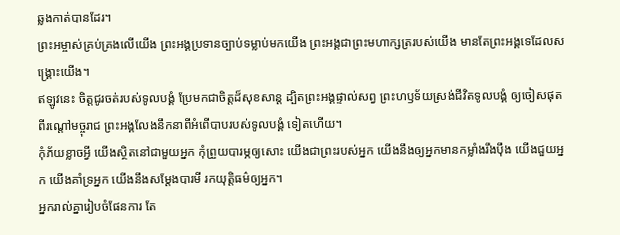ឆ្លងកាត់បានដែរ។
ព្រះអម្ចាស់គ្រប់គ្រងលើយើង ព្រះអង្គប្រទានច្បាប់ទម្លាប់មកយើង ព្រះអង្គជាព្រះមហាក្សត្ររបស់យើង មានតែព្រះអង្គទេដែលសង្គ្រោះយើង។
ឥឡូវនេះ ចិត្តជូរចត់របស់ទូលបង្គំ ប្រែមកជាចិត្តដ៏សុខសាន្ត ដ្បិតព្រះអង្គផ្ទាល់សព្វ ព្រះហឫទ័យស្រង់ជីវិតទូលបង្គំ ឲ្យចៀសផុតពីរណ្ដៅមច្ចុរាជ ព្រះអង្គលែងនឹកនាពីអំពើបាបរបស់ទូលបង្គំ ទៀតហើយ។
កុំភ័យខ្លាចអ្វី យើងស្ថិតនៅជាមួយអ្នក កុំព្រួយបារម្ភឲ្យសោះ យើងជាព្រះរបស់អ្នក យើងនឹងឲ្យអ្នកមានកម្លាំងរឹងប៉ឹង យើងជួយអ្នក យើងគាំទ្រអ្នក យើងនឹងសម្តែងបារមី រកយុត្តិធម៌ឲ្យអ្នក។
អ្នករាល់គ្នារៀបចំផែនការ តែ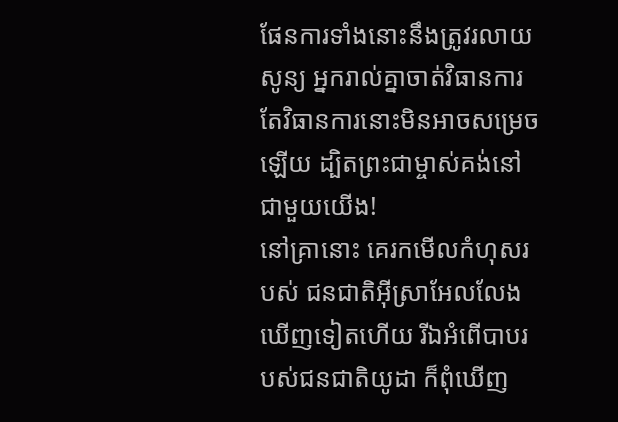ផែនការទាំងនោះនឹងត្រូវរលាយសូន្យ អ្នករាល់គ្នាចាត់វិធានការ តែវិធានការនោះមិនអាចសម្រេចឡើយ ដ្បិតព្រះជាម្ចាស់គង់នៅជាមួយយើង!
នៅគ្រានោះ គេរកមើលកំហុសរបស់ ជនជាតិអ៊ីស្រាអែលលែងឃើញទៀតហើយ រីឯអំពើបាបរបស់ជនជាតិយូដា ក៏ពុំឃើញ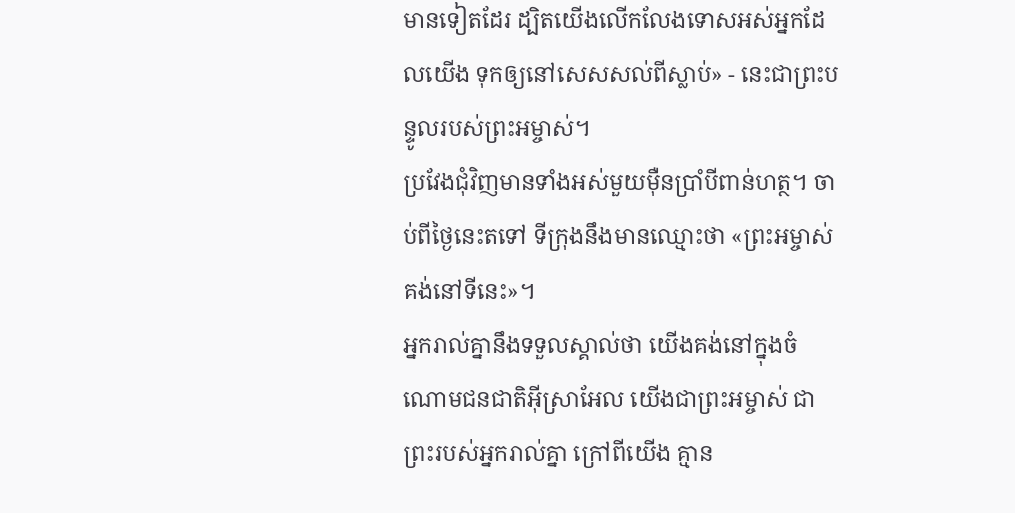មានទៀតដែរ ដ្បិតយើងលើកលែងទោសអស់អ្នកដែលយើង ទុកឲ្យនៅសេសសល់ពីស្លាប់» - នេះជាព្រះបន្ទូលរបស់ព្រះអម្ចាស់។
ប្រវែងជុំវិញមានទាំងអស់មួយម៉ឺនប្រាំបីពាន់ហត្ថ។ ចាប់ពីថ្ងៃនេះតទៅ ទីក្រុងនឹងមានឈ្មោះថា «ព្រះអម្ចាស់គង់នៅទីនេះ»។
អ្នករាល់គ្នានឹងទទួលស្គាល់ថា យើងគង់នៅក្នុងចំណោមជនជាតិអ៊ីស្រាអែល យើងជាព្រះអម្ចាស់ ជាព្រះរបស់អ្នករាល់គ្នា ក្រៅពីយើង គ្មាន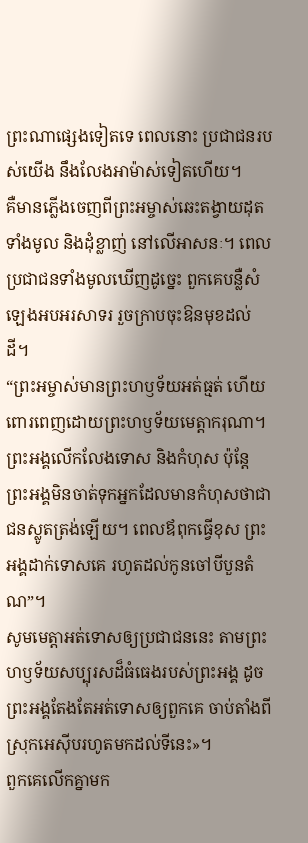ព្រះណាផ្សេងទៀតទេ ពេលនោះ ប្រជាជនរបស់យើង នឹងលែងអាម៉ាស់ទៀតហើយ។
គឺមានភ្លើងចេញពីព្រះអម្ចាស់ឆេះតង្វាយដុតទាំងមូល និងដុំខ្លាញ់ នៅលើអាសនៈ។ ពេលប្រជាជនទាំងមូលឃើញដូច្នេះ ពួកគេបន្លឺសំឡេងអបអរសាទរ រួចក្រាបចុះឱនមុខដល់ដី។
“ព្រះអម្ចាស់មានព្រះហឫទ័យអត់ធ្មត់ ហើយពោរពេញដោយព្រះហឫទ័យមេត្តាករុណា។ ព្រះអង្គលើកលែងទោស និងកំហុស ប៉ុន្តែ ព្រះអង្គមិនចាត់ទុកអ្នកដែលមានកំហុសថាជាជនស្លូតត្រង់ឡើយ។ ពេលឪពុកធ្វើខុស ព្រះអង្គដាក់ទោសគេ រហូតដល់កូនចៅបីបួនតំណ”។
សូមមេត្តាអត់ទោសឲ្យប្រជាជននេះ តាមព្រះហឫទ័យសប្បុរសដ៏ធំធេងរបស់ព្រះអង្គ ដូចព្រះអង្គតែងតែអត់ទោសឲ្យពួកគេ ចាប់តាំងពីស្រុកអេស៊ីបរហូតមកដល់ទីនេះ»។
ពួកគេលើកគ្នាមក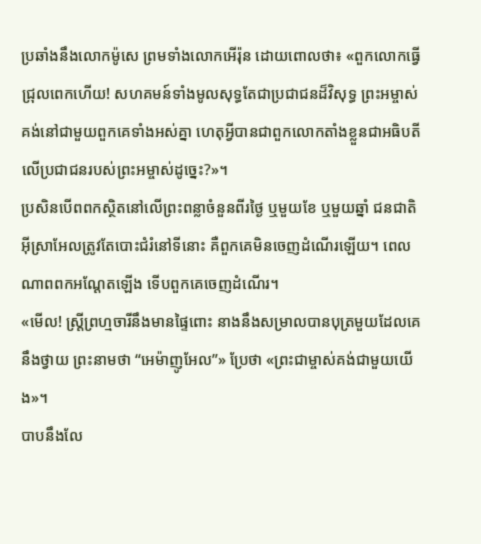ប្រឆាំងនឹងលោកម៉ូសេ ព្រមទាំងលោកអើរ៉ុន ដោយពោលថា៖ «ពួកលោកធ្វើជ្រុលពេកហើយ! សហគមន៍ទាំងមូលសុទ្ធតែជាប្រជាជនដ៏វិសុទ្ធ ព្រះអម្ចាស់គង់នៅជាមួយពួកគេទាំងអស់គ្នា ហេតុអ្វីបានជាពួកលោកតាំងខ្លួនជាអធិបតីលើប្រជាជនរបស់ព្រះអម្ចាស់ដូច្នេះ?»។
ប្រសិនបើពពកស្ថិតនៅលើព្រះពន្លាចំនួនពីរថ្ងៃ ឬមួយខែ ឬមួយឆ្នាំ ជនជាតិអ៊ីស្រាអែលត្រូវតែបោះជំរំនៅទីនោះ គឺពួកគេមិនចេញដំណើរឡើយ។ ពេលណាពពកអណ្ដែតឡើង ទើបពួកគេចេញដំណើរ។
«មើល! ស្ត្រីព្រហ្មចារីនឹងមានផ្ទៃពោះ នាងនឹងសម្រាលបានបុត្រមួយដែលគេនឹងថ្វាយ ព្រះនាមថា “អេម៉ាញូអែល”» ប្រែថា «ព្រះជាម្ចាស់គង់ជាមួយយើង»។
បាបនឹងលែ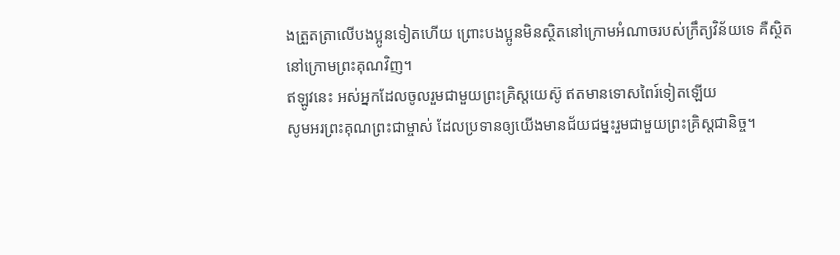ងត្រួតត្រាលើបងប្អូនទៀតហើយ ព្រោះបងប្អូនមិនស្ថិតនៅក្រោមអំណាចរបស់ក្រឹត្យវិន័យទេ គឺស្ថិតនៅក្រោមព្រះគុណវិញ។
ឥឡូវនេះ អស់អ្នកដែលចូលរួមជាមួយព្រះគ្រិស្តយេស៊ូ ឥតមានទោសពៃរ៍ទៀតឡើយ
សូមអរព្រះគុណព្រះជាម្ចាស់ ដែលប្រទានឲ្យយើងមានជ័យជម្នះរួមជាមួយព្រះគ្រិស្តជានិច្ច។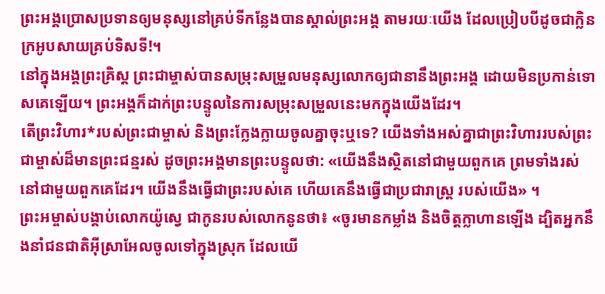ព្រះអង្គប្រោសប្រទានឲ្យមនុស្សនៅគ្រប់ទីកន្លែងបានស្គាល់ព្រះអង្គ តាមរយៈយើង ដែលប្រៀបបីដូចជាក្លិនក្រអូបសាយគ្រប់ទិសទី!។
នៅក្នុងអង្គព្រះគ្រិស្ត ព្រះជាម្ចាស់បានសម្រុះសម្រួលមនុស្សលោកឲ្យជានានឹងព្រះអង្គ ដោយមិនប្រកាន់ទោសគេឡើយ។ ព្រះអង្គក៏ដាក់ព្រះបន្ទូលនៃការសម្រុះសម្រួលនេះមកក្នុងយើងដែរ។
តើព្រះវិហារ*របស់ព្រះជាម្ចាស់ និងព្រះក្លែងក្លាយចូលគ្នាចុះឬទេ? យើងទាំងអស់គ្នាជាព្រះវិហាររបស់ព្រះជាម្ចាស់ដ៏មានព្រះជន្មរស់ ដូចព្រះអង្គមានព្រះបន្ទូលថា: «យើងនឹងស្ថិតនៅជាមួយពួកគេ ព្រមទាំងរស់នៅជាមួយពួកគេដែរ។ យើងនឹងធ្វើជាព្រះរបស់គេ ហើយគេនឹងធ្វើជាប្រជារាស្ដ្រ របស់យើង» ។
ព្រះអម្ចាស់បង្គាប់លោកយ៉ូស្វេ ជាកូនរបស់លោកនូនថា៖ «ចូរមានកម្លាំង និងចិត្តក្លាហានឡើង ដ្បិតអ្នកនឹងនាំជនជាតិអ៊ីស្រាអែលចូលទៅក្នុងស្រុក ដែលយើ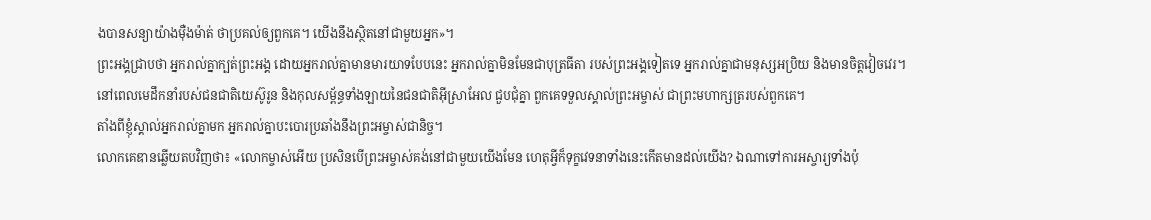ងបានសន្យាយ៉ាងម៉ឺងម៉ាត់ ថាប្រគល់ឲ្យពួកគេ។ យើងនឹងស្ថិតនៅជាមួយអ្នក»។
ព្រះអង្គជ្រាបថា អ្នករាល់គ្នាក្បត់ព្រះអង្គ ដោយអ្នករាល់គ្នាមានមារយាទបែបនេះ អ្នករាល់គ្នាមិនមែនជាបុត្រធីតា របស់ព្រះអង្គទៀតទេ អ្នករាល់គ្នាជាមនុស្សអប្រិយ និងមានចិត្តវៀចវេរ។
នៅពេលមេដឹកនាំរបស់ជនជាតិយេស៊ូរូន និងកុលសម្ព័ន្ធទាំងឡាយនៃជនជាតិអ៊ីស្រាអែល ជួបជុំគ្នា ពួកគេទទួលស្គាល់ព្រះអម្ចាស់ ជាព្រះមហាក្សត្ររបស់ពួកគេ។
តាំងពីខ្ញុំស្គាល់អ្នករាល់គ្នាមក អ្នករាល់គ្នាបះបោរប្រឆាំងនឹងព្រះអម្ចាស់ជានិច្ច។
លោកគេឌានឆ្លើយតបវិញថា៖ «លោកម្ចាស់អើយ ប្រសិនបើព្រះអម្ចាស់គង់នៅជាមួយយើងមែន ហេតុអ្វីក៏ទុក្ខវេទនាទាំងនេះកើតមានដល់យើង? ឯណាទៅការអស្ចារ្យទាំងប៉ុ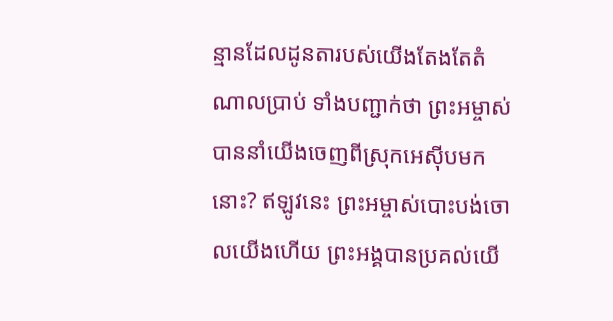ន្មានដែលដូនតារបស់យើងតែងតែតំណាលប្រាប់ ទាំងបញ្ជាក់ថា ព្រះអម្ចាស់បាននាំយើងចេញពីស្រុកអេស៊ីបមកនោះ? ឥឡូវនេះ ព្រះអម្ចាស់បោះបង់ចោលយើងហើយ ព្រះអង្គបានប្រគល់យើ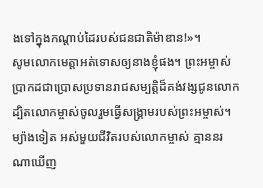ងទៅក្នុងកណ្ដាប់ដៃរបស់ជនជាតិម៉ាឌាន!»។
សូមលោកមេត្តាអត់ទោសឲ្យនាងខ្ញុំផង។ ព្រះអម្ចាស់ប្រាកដជាប្រោសប្រទានរាជសម្បត្តិដ៏គង់វង្សជូនលោក ដ្បិតលោកម្ចាស់ចូលរួមធ្វើសង្គ្រាមរបស់ព្រះអម្ចាស់។ ម្យ៉ាងទៀត អស់មួយជីវិតរបស់លោកម្ចាស់ គ្មាននរណាឃើញ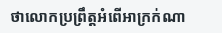ថាលោកប្រព្រឹត្តអំពើអាក្រក់ណា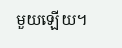មួយឡើយ។